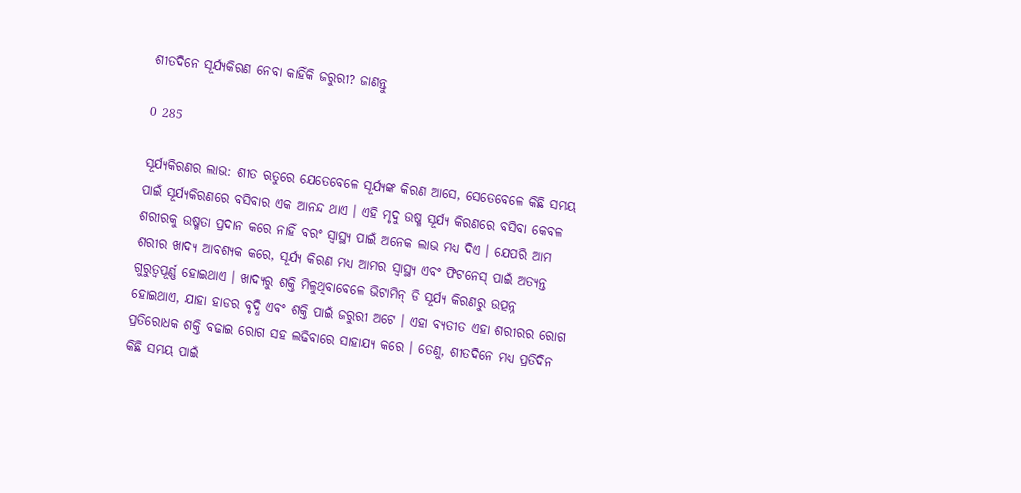ଶୀତଦିନେ ସୂର୍ଯ୍ୟକିରଣ ନେବା କାହିଁକି ଜରୁରୀ? ଜାଣନ୍ତୁ

0 285

ସୂର୍ଯ୍ୟକିରଣର ଲାଭ: ଶୀତ ଋତୁରେ ଯେତେବେଳେ ସୂର୍ଯ୍ୟଙ୍କ କିରଣ ଆସେ, ସେତେବେଳେ କିଛି ସମୟ ପାଇଁ ସୂର୍ଯ୍ୟକିରଣରେ ବସିବାର ଏକ ଆନନ୍ଦ ଥାଏ । ଏହି ମୃଦୁ ଉଷ୍ମ ସୂର୍ଯ୍ୟ କିରଣରେ ବସିବା କେବଳ ଶରୀରକୁ ଉଷ୍ମତା ପ୍ରଦାନ କରେ ନାହିଁ ବରଂ ସ୍ୱାସ୍ଥ୍ୟ ପାଇଁ ଅନେକ ଲାଭ ମଧ୍ୟ ଦିଏ । ଯେପରି ଆମ ଶରୀର ଖାଦ୍ୟ ଆବଶ୍ୟକ କରେ, ସୂର୍ଯ୍ୟ କିରଣ ମଧ୍ୟ ଆମର ସ୍ୱାସ୍ଥ୍ୟ ଏବଂ ଫିଟନେସ୍ ପାଇଁ ଅତ୍ୟନ୍ତ ଗୁରୁତ୍ୱପୂର୍ଣ୍ଣ ହୋଇଥାଏ । ଖାଦ୍ୟରୁ ଶକ୍ତି ମିଳୁଥିବାବେଳେ ଭିଟାମିନ୍ ଡି ସୂର୍ଯ୍ୟ କିରଣରୁ ଉତ୍ପନ୍ନ ହୋଇଥାଏ, ଯାହା ହାଡର ବୃଦ୍ଧି ଏବଂ ଶକ୍ତି ପାଇଁ ଜରୁରୀ ଅଟେ । ଏହା ବ୍ୟତୀତ ଏହା ଶରୀରର ରୋଗ ପ୍ରତିରୋଧକ ଶକ୍ତି ବଢାଇ ରୋଗ ସହ ଲଢିବାରେ ସାହାଯ୍ୟ କରେ । ତେଣୁ, ଶୀତଦିନେ ମଧ୍ୟ ପ୍ରତିଦିନ କିଛି ସମୟ ପାଇଁ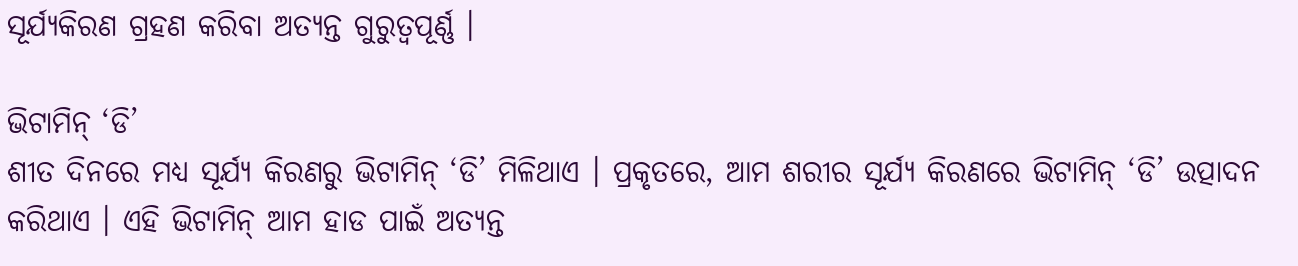ସୂର୍ଯ୍ୟକିରଣ ଗ୍ରହଣ କରିବା ଅତ୍ୟନ୍ତ ଗୁରୁତ୍ୱପୂର୍ଣ୍ଣ ।

ଭିଟାମିନ୍ ‘ଡି’
ଶୀତ ଦିନରେ ମଧ୍ୟ ସୂର୍ଯ୍ୟ କିରଣରୁ ଭିଟାମିନ୍ ‘ଡି’ ମିଳିଥାଏ । ପ୍ରକୃତରେ, ଆମ ଶରୀର ସୂର୍ଯ୍ୟ କିରଣରେ ଭିଟାମିନ୍ ‘ଡି’ ଉତ୍ପାଦନ କରିଥାଏ । ଏହି ଭିଟାମିନ୍ ଆମ ହାଡ ପାଇଁ ଅତ୍ୟନ୍ତ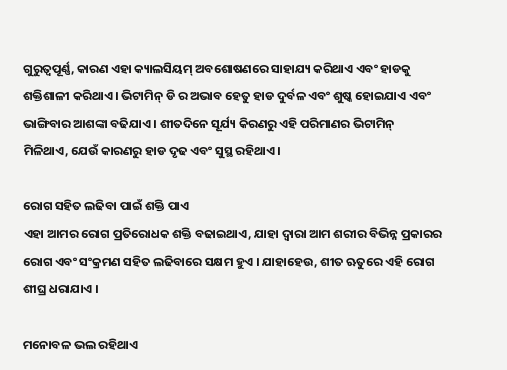ଗୁରୁତ୍ୱପୂର୍ଣ୍ଣ, କାରଣ ଏହା କ୍ୟାଲସିୟମ୍ ଅବଶୋଷଣରେ ସାହାଯ୍ୟ କରିଥାଏ ଏବଂ ହାଡକୁ ଶକ୍ତିଶାଳୀ କରିଥାଏ । ଭିଟାମିନ୍ ଡି ର ଅଭାବ ହେତୁ ହାଡ ଦୁର୍ବଳ ଏବଂ ଶୁଷ୍କ ହୋଇଯାଏ ଏବଂ ଭାଙ୍ଗିବାର ଆଶଙ୍କା ବଢିଯାଏ । ଶୀତଦିନେ ସୂର୍ଯ୍ୟ କିରଣରୁ ଏହି ପରିମାଣର ଭିଟାମିନ୍ ମିଳିଥାଏ, ଯେଉଁ କାରଣରୁ ହାଡ ଦୃଢ ଏବଂ ସୁସ୍ଥ ରହିଥାଏ ।

ରୋଗ ସହିତ ଲଢିବା ପାଇଁ ଶକ୍ତି ପାଏ
ଏହା ଆମର ରୋଗ ପ୍ରତିରୋଧକ ଶକ୍ତି ବଢାଇଥାଏ, ଯାହା ଦ୍ୱାରା ଆମ ଶରୀର ବିଭିନ୍ନ ପ୍ରକାରର ରୋଗ ଏବଂ ସଂକ୍ରମଣ ସହିତ ଲଢିବାରେ ସକ୍ଷମ ହୁଏ । ଯାହାହେଉ, ଶୀତ ଋତୁରେ ଏହି ରୋଗ ଶୀଘ୍ର ଧରାଯାଏ ।

ମନୋବଳ ଭଲ ରହିଥାଏ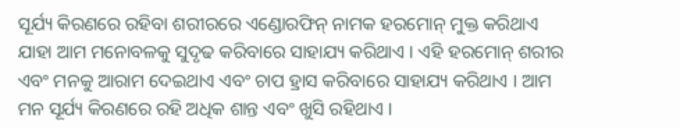ସୂର୍ଯ୍ୟ କିରଣରେ ରହିବା ଶରୀରରେ ଏଣ୍ଡୋରଫିନ୍ ନାମକ ହରମୋନ୍ ମୁକ୍ତ କରିଥାଏ ଯାହା ଆମ ମନୋବଳକୁ ସୁଦୃଢ କରିବାରେ ସାହାଯ୍ୟ କରିଥାଏ । ଏହି ହରମୋନ୍ ଶରୀର ଏବଂ ମନକୁ ଆରାମ ଦେଇଥାଏ ଏବଂ ଚାପ ହ୍ରାସ କରିବାରେ ସାହାଯ୍ୟ କରିଥାଏ । ଆମ ମନ ସୂର୍ଯ୍ୟ କିରଣରେ ରହି ଅଧିକ ଶାନ୍ତ ଏବଂ ଖୁସି ରହିଥାଏ ।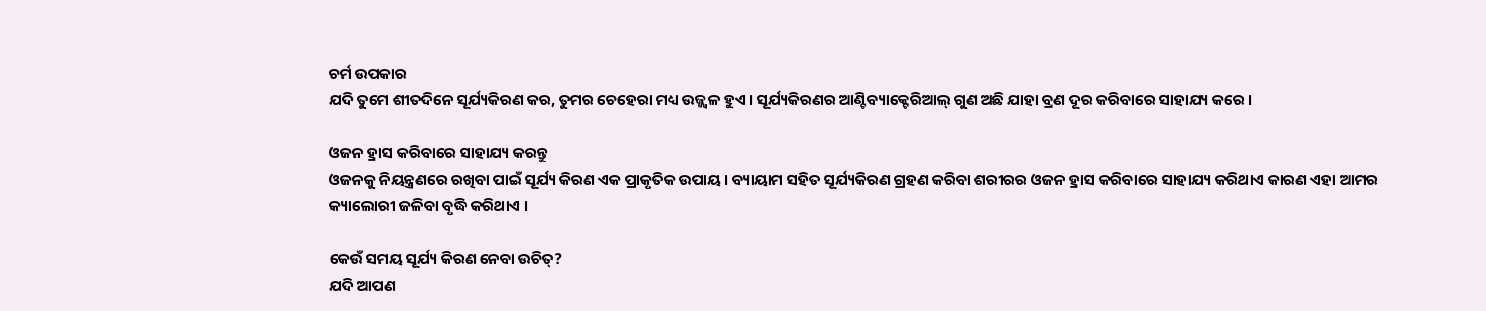ଚର୍ମ ଉପକାର
ଯଦି ତୁମେ ଶୀତଦିନେ ସୂର୍ଯ୍ୟକିରଣ କର, ତୁମର ଚେହେରା ମଧ୍ୟ ଉଜ୍ଜ୍ୱଳ ହୁଏ । ସୂର୍ଯ୍ୟକିରଣର ଆଣ୍ଟିବ୍ୟାକ୍ଟେରିଆଲ୍ ଗୁଣ ଅଛି ଯାହା ବ୍ରଣ ଦୂର କରିବାରେ ସାହାଯ୍ୟ କରେ ।

ଓଜନ ହ୍ରାସ କରିବାରେ ସାହାଯ୍ୟ କରନ୍ତୁ
ଓଜନକୁ ନିୟନ୍ତ୍ରଣରେ ରଖିବା ପାଇଁ ସୂର୍ଯ୍ୟ କିରଣ ଏକ ପ୍ରାକୃତିକ ଉପାୟ । ବ୍ୟାୟାମ ସହିତ ସୂର୍ଯ୍ୟକିରଣ ଗ୍ରହଣ କରିବା ଶରୀରର ଓଜନ ହ୍ରାସ କରିବାରେ ସାହାଯ୍ୟ କରିଥାଏ କାରଣ ଏହା ଆମର କ୍ୟାଲୋରୀ ଜଳିବା ବୃଦ୍ଧି କରିଥାଏ ।

କେଉଁ ସମୟ ସୂର୍ଯ୍ୟ କିରଣ ନେବା ଉଚିତ୍‌?
ଯଦି ଆପଣ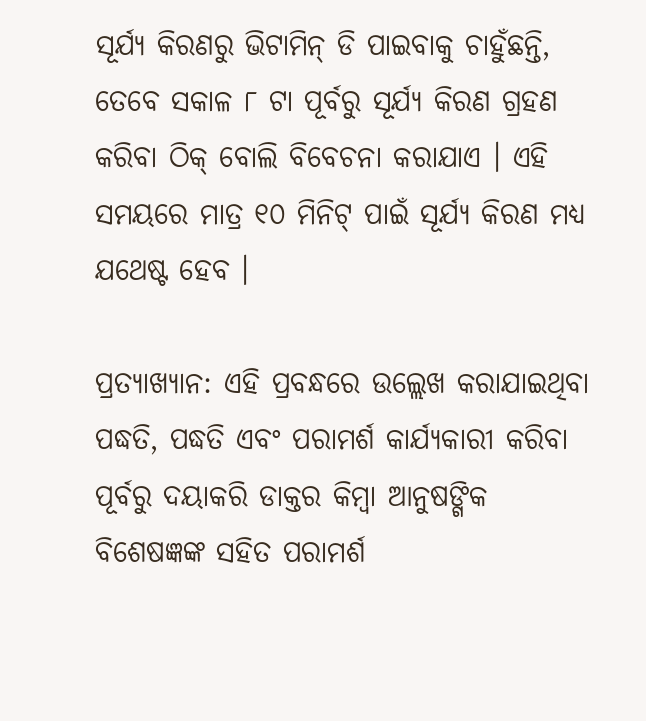ସୂର୍ଯ୍ୟ କିରଣରୁ ଭିଟାମିନ୍ ଡି ପାଇବାକୁ ଚାହୁଁଛନ୍ତି, ତେବେ ସକାଳ ୮ ଟା ପୂର୍ବରୁ ସୂର୍ଯ୍ୟ କିରଣ ଗ୍ରହଣ କରିବା ଠିକ୍ ବୋଲି ବିବେଚନା କରାଯାଏ । ଏହି ସମୟରେ ମାତ୍ର ୧୦ ମିନିଟ୍ ପାଇଁ ସୂର୍ଯ୍ୟ କିରଣ ମଧ୍ୟ ଯଥେଷ୍ଟ ହେବ ।

ପ୍ରତ୍ୟାଖ୍ୟାନ: ଏହି ପ୍ରବନ୍ଧରେ ଉଲ୍ଲେଖ କରାଯାଇଥିବା ପଦ୍ଧତି, ପଦ୍ଧତି ଏବଂ ପରାମର୍ଶ କାର୍ଯ୍ୟକାରୀ କରିବା ପୂର୍ବରୁ ଦୟାକରି ଡାକ୍ତର କିମ୍ବା ଆନୁଷଙ୍ଗିକ ବିଶେଷଜ୍ଞଙ୍କ ସହିତ ପରାମର୍ଶ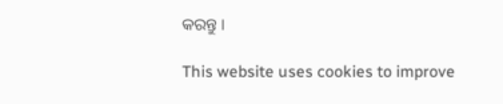କରନ୍ତୁ ।

This website uses cookies to improve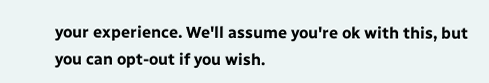your experience. We'll assume you're ok with this, but you can opt-out if you wish.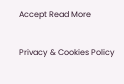Accept Read More

Privacy & Cookies Policy